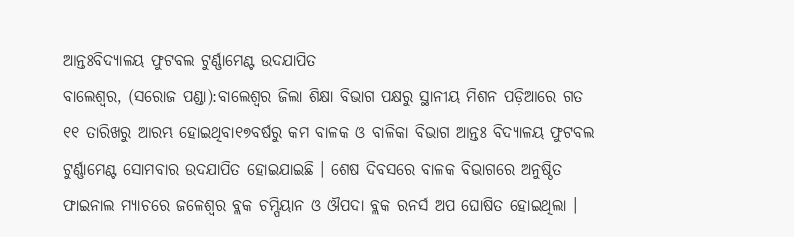ଆନ୍ତଃବିଦ୍ୟାଳୟ ଫୁଟବଲ ଟୁର୍ଣ୍ଣାମେଣ୍ଟ ଉଦଯାପିତ
ବାଲେଶ୍ୱର, (ସରୋଜ ପଣ୍ଡା):ବାଲେଶ୍ୱର ଜିଲା ଶିକ୍ଷା ବିଭାଗ ପକ୍ଷରୁ ସ୍ଥାନୀୟ ମିଶନ ପଡ଼ିଆରେ ଗତ ୧୧ ତାରିଖରୁ ଆରମ୍ଭ ହୋଇଥିବା୧୭ବର୍ଷରୁ କମ ବାଳକ ଓ ବାଳିକା ବିଭାଗ ଆନ୍ତଃ ବିଦ୍ୟାଳୟ ଫୁଟବଲ ଟୁର୍ଣ୍ଣାମେଣ୍ଟ ସୋମବାର ଉଦଯାପିତ ହୋଇଯାଇଛି । ଶେଷ ଦିବସରେ ବାଳକ ବିଭାଗରେ ଅନୁଷ୍ଠିତ ଫାଇନାଲ ମ୍ୟାଚରେ ଜଳେଶ୍ୱର ବ୍ଲକ ଚମ୍ପିୟାନ ଓ ଔପଦା ବ୍ଲକ ରନର୍ସ ଅପ ଘୋଷିତ ହୋଇଥିଲା ।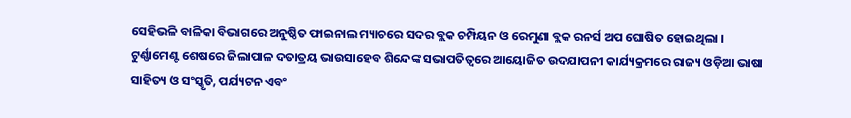ସେହିଭଳି ବାଳିକା ବିଭାଗରେ ଅନୁଷ୍ଠିତ ଫାଇନାଲ ମ୍ୟାଚରେ ସଦର ବ୍ଲକ ଚମ୍ପିୟନ ଓ ରେମୁଣା ବ୍ଲକ ରନର୍ସ ଅପ ଘୋଷିତ ହୋଇଥିଲା । ଟୁର୍ଣ୍ଣାମେଣ୍ଟ ଶେଷରେ ଜିଲାପାଳ ଦତାତ୍ରୟ ଭାଉସାହେବ ଶିନ୍ଦେଙ୍କ ସଭାପତିତ୍ୱରେ ଆୟୋଜିତ ଉଦଯାପନୀ କାର୍ଯ୍ୟକ୍ରମରେ ରାଜ୍ୟ ଓଡ଼ିଆ ଭାଷା ସାହିତ୍ୟ ଓ ସଂସ୍କୃତି, ପର୍ଯ୍ୟଟନ ଏବଂ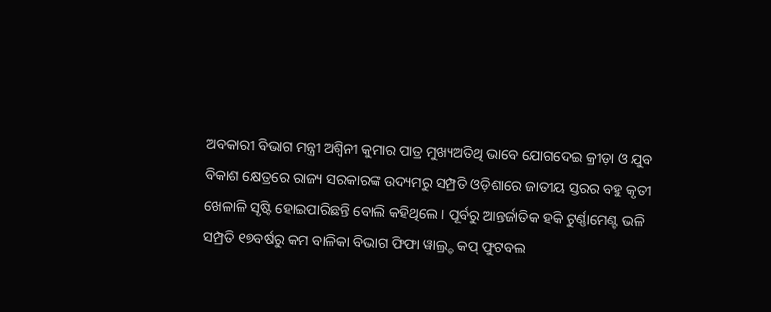ଅବକାରୀ ବିଭାଗ ମନ୍ତ୍ରୀ ଅଶ୍ୱିନୀ କୁମାର ପାତ୍ର ମୁଖ୍ୟଅତିଥି ଭାବେ ଯୋଗଦେଇ କ୍ରୀଡ଼ା ଓ ଯୁବ ବିକାଶ କ୍ଷେତ୍ରରେ ରାଜ୍ୟ ସରକାରଙ୍କ ଉଦ୍ୟମରୁ ସମ୍ପ୍ରତି ଓଡ଼ିଶାରେ ଜାତୀୟ ସ୍ତରର ବହୁ କୃତୀ ଖେଳାଳି ସୃଷ୍ଟି ହୋଇପାରିଛନ୍ତି ବୋଲି କହିଥିଲେ । ପୂର୍ବରୁ ଆନ୍ତର୍ଜାତିକ ହକି ଟୁର୍ଣ୍ଣାମେଣ୍ଟ ଭଳି ସମ୍ପ୍ରତି ୧୭ବର୍ଷରୁ କମ ବାଳିକା ବିଭାଗ ଫିଫା ୱାଲ୍ର୍ଡ କପ୍ ଫୁଟବଲ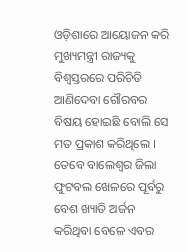ଓଡ଼ିଶାରେ ଆୟୋଜନ କରି ମୁଖ୍ୟମନ୍ତ୍ରୀ ରାଜ୍ୟକୁ ବିଶ୍ୱସ୍ତରରେ ପରିଚିତି ଆଣିଦେବା ଗୌରବର ବିଷୟ ହୋଇଛି ବୋଲି ସେ ମତ ପ୍ରକାଶ କରିଥିଲେ । ତେବେ ବାଲେଶ୍ୱର ଜିଲା ଫୁଟବଲ ଖେଳରେ ପୂର୍ବରୁ ବେଶ ଖ୍ୟାତି ଅର୍ଜନ କରିଥିବା ବେଳେ ଏବର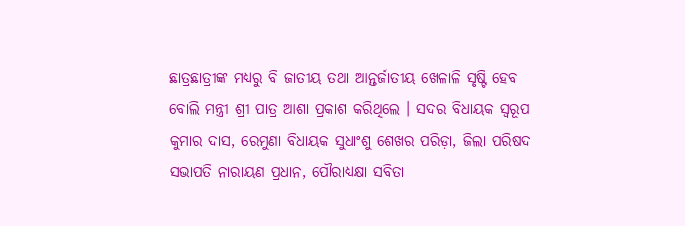ଛାତ୍ରଛାତ୍ରୀଙ୍କ ମଧ୍ୟରୁ ବି ଜାତୀୟ ତଥା ଆନ୍ତର୍ଜାତୀୟ ଖେଳାଳି ସୃଷ୍ଟି ହେବ ବୋଲି ମନ୍ତ୍ରୀ ଶ୍ରୀ ପାତ୍ର ଆଶା ପ୍ରକାଶ କରିଥିଲେ । ସଦର ବିଧାୟକ ସ୍ୱରୂପ କୁମାର ଦାସ, ରେମୁଣା ବିଧାୟକ ସୁଧାଂଶୁ ଶେଖର ପରିଡ଼ା, ଜିଲା ପରିଷଦ ସଭାପତି ନାରାୟଣ ପ୍ରଧାନ, ପୌରାଧ୍ୟକ୍ଷା ସବିତା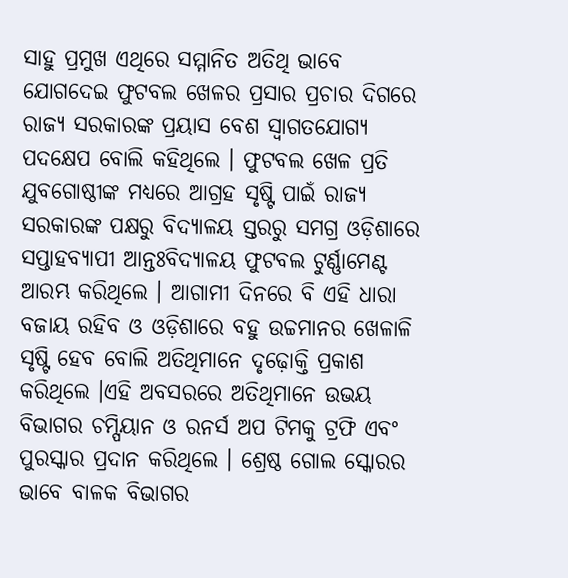ସାହୁ ପ୍ରମୁଖ ଏଥିରେ ସମ୍ମାନିତ ଅତିଥି ଭାବେ ଯୋଗଦେଇ ଫୁଟବଲ ଖେଳର ପ୍ରସାର ପ୍ରଚାର ଦିଗରେ ରାଜ୍ୟ ସରକାରଙ୍କ ପ୍ରୟାସ ବେଶ ସ୍ୱାଗତଯୋଗ୍ୟ ପଦକ୍ଷେପ ବୋଲି କହିଥିଲେ । ଫୁଟବଲ ଖେଳ ପ୍ରତି ଯୁବଗୋଷ୍ଠୀଙ୍କ ମଧ୍ୟରେ ଆଗ୍ରହ ସୃଷ୍ଟି ପାଇଁ ରାଜ୍ୟ ସରକାରଙ୍କ ପକ୍ଷରୁ ବିଦ୍ୟାଳୟ ସ୍ତରରୁ ସମଗ୍ର ଓଡ଼ିଶାରେ ସପ୍ତାହବ୍ୟାପୀ ଆନ୍ତଃବିଦ୍ୟାଳୟ ଫୁଟବଲ ଟୁର୍ଣ୍ଣାମେଣ୍ଟ ଆରମ୍ଭ କରିଥିଲେ । ଆଗାମୀ ଦିନରେ ବି ଏହି ଧାରା ବଜାୟ ରହିବ ଓ ଓଡ଼ିଶାରେ ବହୁ ଉଚ୍ଚମାନର ଖେଳାଳି ସୃଷ୍ଟି ହେବ ବୋଲି ଅତିଥିମାନେ ଦୃଢ଼ୋକ୍ତି ପ୍ରକାଶ କରିଥିଲେ ।ଏହି ଅବସରରେ ଅତିଥିମାନେ ଉଭୟ ବିଭାଗର ଚମ୍ପିୟାନ ଓ ରନର୍ସ ଅପ ଟିମକୁ ଟ୍ରଫି ଏବଂ ପୁରସ୍କାର ପ୍ରଦାନ କରିଥିଲେ । ଶ୍ରେଷ୍ଠ ଗୋଲ ସ୍କୋରର ଭାବେ ବାଳକ ବିଭାଗର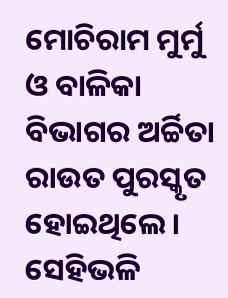ମୋଚିରାମ ମୁର୍ମୁ ଓ ବାଳିକା ବିଭାଗର ଅର୍ଚ୍ଚିତା ରାଉତ ପୁରସ୍କୃତ ହୋଇଥିଲେ । ସେହିଭଳି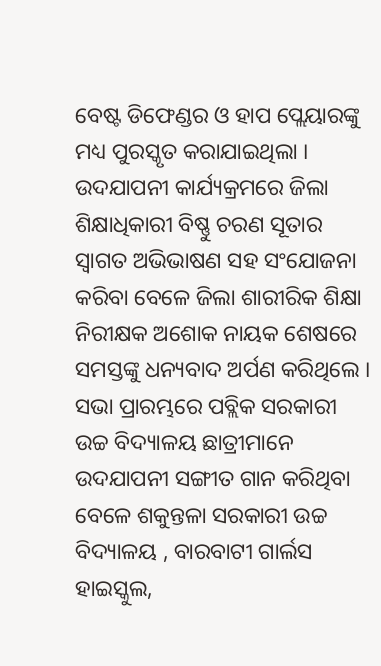ବେଷ୍ଟ ଡିଫେଣ୍ଡର ଓ ହାପ ପ୍ଲେୟାରଙ୍କୁ ମଧ୍ୟ ପୁରସ୍କୃତ କରାଯାଇଥିଲା । ଉଦଯାପନୀ କାର୍ଯ୍ୟକ୍ରମରେ ଜିଲା ଶିକ୍ଷାଧିକାରୀ ବିଷ୍ଣୁ ଚରଣ ସୂତାର ସ୍ୱାଗତ ଅଭିଭାଷଣ ସହ ସଂଯୋଜନା କରିବା ବେଳେ ଜିଲା ଶାରୀରିକ ଶିକ୍ଷା ନିରୀକ୍ଷକ ଅଶୋକ ନାୟକ ଶେଷରେ ସମସ୍ତଙ୍କୁ ଧନ୍ୟବାଦ ଅର୍ପଣ କରିଥିଲେ । ସଭା ପ୍ରାରମ୍ଭରେ ପବ୍ଲିକ ସରକାରୀ ଉଚ୍ଚ ବିଦ୍ୟାଳୟ ଛାତ୍ରୀମାନେ ଉଦଯାପନୀ ସଙ୍ଗୀତ ଗାନ କରିଥିବା ବେଳେ ଶକୁନ୍ତଳା ସରକାରୀ ଉଚ୍ଚ ବିଦ୍ୟାଳୟ , ବାରବାଟୀ ଗାର୍ଲସ ହାଇସ୍କୁଲ,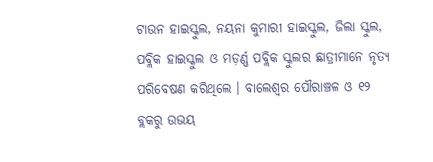ଟାଉନ ହାଇସ୍କୁଲ, ନୟନା କୁମାରୀ ହାଇସ୍କୁଲ, ଜିଲା ସ୍କୁଲ, ପବ୍ଲିକ ହାଇସ୍କୁଲ ଓ ମଡ଼ର୍ଣ୍ଣ ପବ୍ଲିକ ସ୍କୁଲର ଛାତ୍ରୀମାନେ ନୃତ୍ୟ ପରିବେଷଣ କରିଥିଲେ । ବାଲେଶ୍ୱର ପୌରାଞ୍ଚଳ ଓ ୧୨ ବ୍ଲକରୁ ଉଭୟ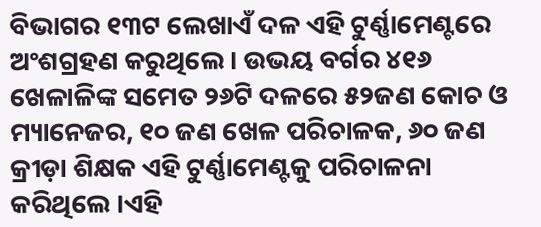ବିଭାଗର ୧୩ଟ ଲେଖାଏଁ ଦଳ ଏହି ଟୁର୍ଣ୍ଣାମେଣ୍ଟରେ ଅଂଶଗ୍ରହଣ କରୁଥିଲେ । ଉଭୟ ବର୍ଗର ୪୧୬ ଖେଳାଳିଙ୍କ ସମେତ ୨୬ଟି ଦଳରେ ୫୨ଜଣ କୋଚ ଓ ମ୍ୟାନେଜର, ୧୦ ଜଣ ଖେଳ ପରିଚାଳକ, ୬୦ ଜଣ କ୍ରୀଡ଼ା ଶିକ୍ଷକ ଏହି ଟୁର୍ଣ୍ଣାମେଣ୍ଟକୁ ପରିଚାଳନା କରିଥିଲେ ।ଏହି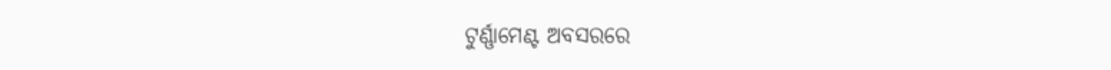ଟୁର୍ଣ୍ଣାମେଣ୍ଟ ଅବସରରେ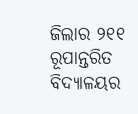ଜିଲାର ୨୧୧ ରୂପାନ୍ତରିତ ବିଦ୍ୟାଳୟର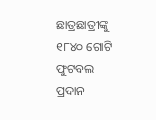ଛାତ୍ରଛାତ୍ରୀଙ୍କୁ ୧୮୪୦ ଗୋଟି ଫୁଟବଲ ପ୍ରଦାନ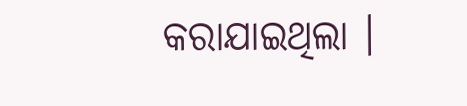କରାଯାଇଥିଲା ।